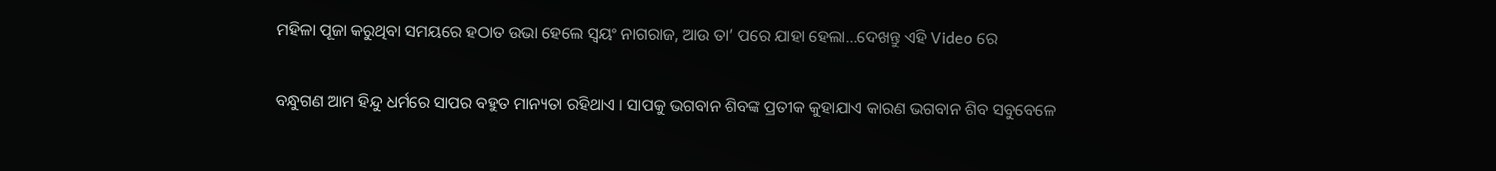ମହିଳା ପୂଜା କରୁଥିବା ସମୟରେ ହଠାତ ଉଭା ହେଲେ ସ୍ଵୟଂ ନାଗରାଜ, ଆଉ ତା’ ପରେ ଯାହା ହେଲା…ଦେଖନ୍ତୁ ଏହି Video ରେ

ବନ୍ଧୁଗଣ ଆମ ହିନ୍ଦୁ ଧର୍ମରେ ସାପର ବହୁତ ମାନ୍ୟତା ରହିଥାଏ । ସାପକୁ ଭଗବାନ ଶିବଙ୍କ ପ୍ରତୀକ କୁହାଯାଏ କାରଣ ଭଗବାନ ଶିବ ସବୁବେଳେ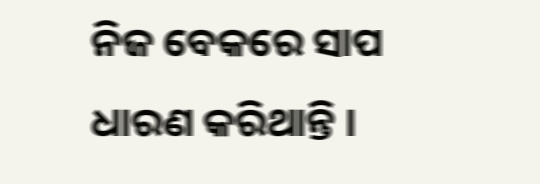ନିଜ ବେକରେ ସାପ ଧାରଣ କରିଥାନ୍ତି ।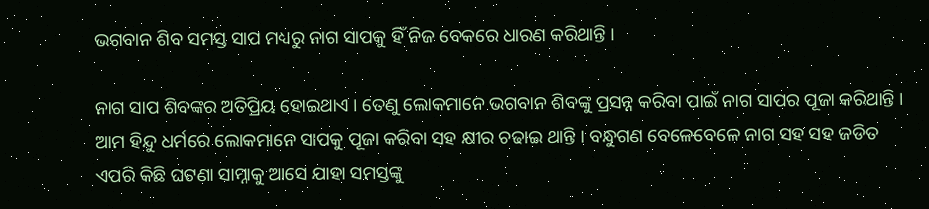ଭଗବାନ ଶିବ ସମସ୍ତ ସାପ ମଧ୍ୟରୁ ନାଗ ସାପକୁ ହିଁ ନିଜ ବେକରେ ଧାରଣ କରିଥାନ୍ତି ।

ନାଗ ସାପ ଶିବଙ୍କର ଅତିପ୍ରିୟ ହୋଇଥାଏ । ତେଣୁ ଲୋକମାନେ ଭଗବାନ ଶିବଙ୍କୁ ପ୍ରସନ୍ନ କରିବା ପାଇଁ ନାଗ ସାପର ପୂଜା କରିଥାନ୍ତି । ଆମ ହିନ୍ଦୁ ଧର୍ମରେ ଲୋକମାନେ ସାପକୁ ପୂଜା କରିବା ସହ କ୍ଷୀର ଚଢାଇ ଥାନ୍ତି । ବନ୍ଧୁଗଣ ବେଳେବେଳେ ନାଗ ସହ ସହ ଜଡିତ ଏପରି କିଛି ଘଟଣା ସାମ୍ନାକୁ ଆସେ ଯାହା ସମସ୍ତଙ୍କୁ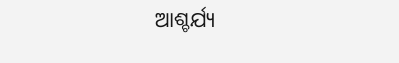ଆଶ୍ଚର୍ଯ୍ୟ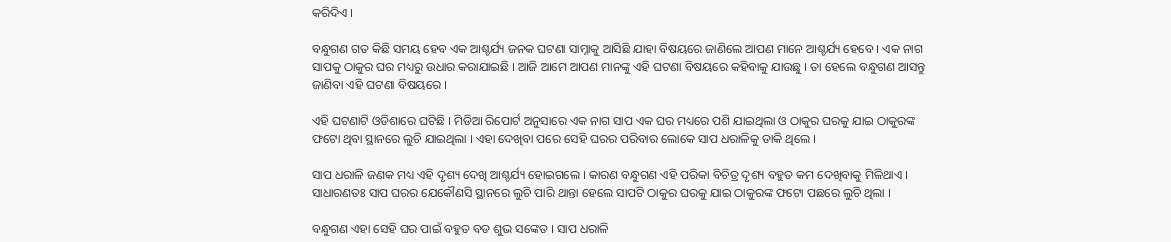କରିଦିଏ ।

ବନ୍ଧୁଗଣ ଗତ କିଛି ସମୟ ହେବ ଏକ ଆଶ୍ଚର୍ଯ୍ୟ ଜନକ ଘଟଣା ସାମ୍ନାକୁ ଆସିଛି ଯାହା ବିଷୟରେ ଜାଣିଲେ ଆପଣ ମାନେ ଆଶ୍ଚର୍ଯ୍ୟ ହେବେ । ଏକ ନାଗ ସାପକୁ ଠାକୁର ଘର ମଧ୍ୟରୁ ଉଧାର କରାଯାଇଛି । ଆଜି ଆମେ ଆପଣ ମାନଙ୍କୁ ଏହି ଘଟଣା ବିଷୟରେ କହିବାକୁ ଯାଉଛୁ । ତା ହେଲେ ବନ୍ଧୁଗଣ ଆସନ୍ତୁ ଜାଣିବା ଏହି ଘଟଣା ବିଷୟରେ ।

ଏହି ଘଟଣାଟି ଓଡିଶାରେ ଘଟିଛି । ମିଡିଆ ରିପୋର୍ଟ ଅନୁସାରେ ଏକ ନାଗ ସାପ ଏକ ଘର ମଧ୍ୟରେ ପଶି ଯାଇଥିଲା ଓ ଠାକୁର ଘରକୁ ଯାଇ ଠାକୁରଙ୍କ ଫଟୋ ଥିବା ସ୍ଥାନରେ ଲୁଚି ଯାଇଥିଲା । ଏହା ଦେଖିବା ପରେ ସେହି ଘରର ପରିବାର ଲୋକେ ସାପ ଧରାଳିକୁ ଡାକି ଥିଲେ ।

ସାପ ଧରାଳି ଜଣକ ମଧ୍ୟ ଏହି ଦୃଶ୍ୟ ଦେଖି ଆଶ୍ଚର୍ଯ୍ୟ ହୋଇଗଲେ । କାରଣ ବନ୍ଧୁଗଣ ଏହି ପରିକା ବିଚିତ୍ର ଦୃଶ୍ୟ ବହୁତ କମ ଦେଖିବାକୁ ମିଳିଥାଏ । ସାଧାରଣତଃ ସାପ ଘରର ଯେକୌଣସି ସ୍ଥାନରେ ଲୁଚି ପାରି ଥାନ୍ତା ହେଲେ ସାପଟି ଠାକୁର ଘରକୁ ଯାଇ ଠାକୁରଙ୍କ ଫଟୋ ପଛରେ ଲୁଚି ଥିଲା ।

ବନ୍ଧୁଗଣ ଏହା ସେହି ଘର ପାଇଁ ବହୁତ ବଡ ଶୁଭ ସଙ୍କେତ । ସାପ ଧରାଳି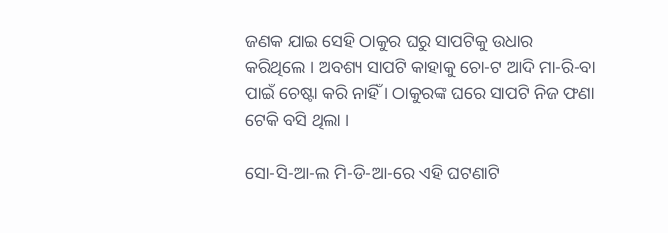ଜଣକ ଯାଇ ସେହି ଠାକୁର ଘରୁ ସାପଟିକୁ ଉଧାର କରିଥିଲେ । ଅବଶ୍ୟ ସାପଟି କାହାକୁ ଚୋ-ଟ ଆଦି ମା-ରି-ବା ପାଇଁ ଚେଷ୍ଟା କରି ନାହିଁ । ଠାକୁରଙ୍କ ଘରେ ସାପଟି ନିଜ ଫଣା ଟେକି ବସି ଥିଲା ।

ସୋ-ସି-ଆ-ଲ ମି-ଡି-ଆ-ରେ ଏହି ଘଟଣାଟି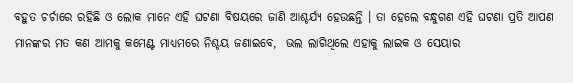ବହୁତ ଚର୍ଚାରେ ରହିଛି ଓ ଲୋକ ମାନେ ଏହି ଘଟଣା ବିଷୟରେ ଜାଣି ଆଶ୍ଚର୍ଯ୍ୟ ହେଉଛନ୍ତି । ତା ହେଲେ ବନ୍ଧୁଗଣ ଏହି ଘଟଣା ପ୍ରତି ଆପଣ ମାନଙ୍କର ମତ କଣ ଆମକୁ କମେଣ୍ଟ ମାଧ୍ୟମରେ ନିଶ୍ଚୟ ଜଣାଇବେ,  ଭଲ ଲାଗିଥିଲେ ଏହାକୁ ଲାଇକ ଓ ସେୟାର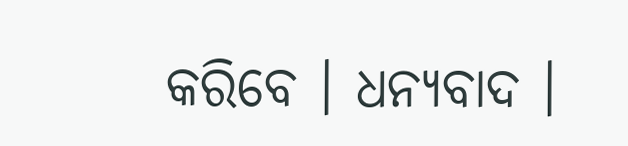କରିବେ । ଧନ୍ୟବାଦ ।